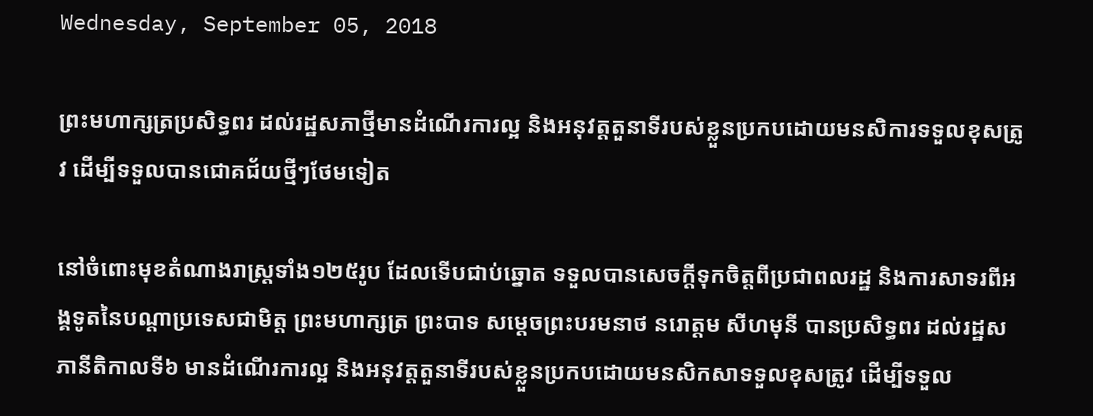Wednesday, September 05, 2018

ព្រះមហាក្សត្រប្រសិទ្ធពរ ដល់រដ្ឋសភាថ្មីមានដំណើរការល្អ និងអនុវត្តតួនាទីរបស់ខ្លួនប្រកបដោយមនសិការទទួលខុសត្រូវ ដើម្បីទទួលបានជោគជ័យថ្មីៗថែមទៀត

នៅចំពោះមុខតំណាងរាស្ត្រទាំង១២៥រូប ដែលទើបជាប់ឆ្នោត ទទួលបានសេចក្តីទុកចិត្តពីប្រជាពលរដ្ឋ និងការសាទរពីអង្គទូតនៃបណ្តាប្រទេសជាមិត្ត ព្រះមហាក្សត្រ ព្រះបាទ សម្តេចព្រះបរមនាថ នរោត្តម សីហមុនី បានប្រសិទ្ធពរ ដល់រដ្ឋសភានីតិកាលទី៦ មានដំណើរការល្អ និងអនុវត្តតួនាទីរបស់ខ្លួនប្រកបដោយមនសិកសាទទួលខុសត្រូវ ដើម្បីទទួល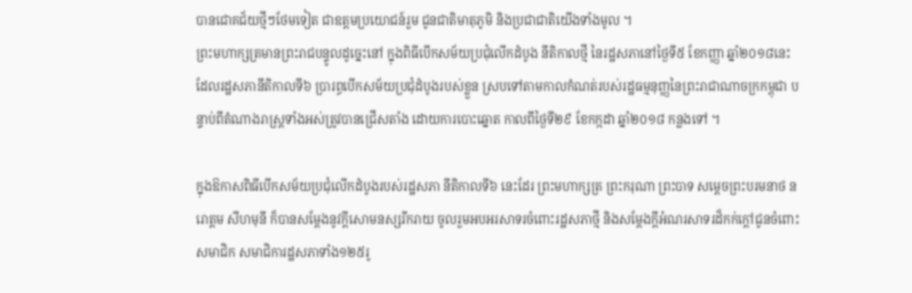បានជោគជ័យថ្មីៗថែមទៀត ជាឧត្តមប្រយោជន៍រួម ជូនជាតិមាតុភូមិ និងប្រជាជាតិយើងទាំងមូល ។
ព្រះមហាក្សត្រមានព្រះរាជបន្ទូលដូច្នេះនៅ ក្នុងពិធីបើកសម័យប្រជុំលើកដំបូង នីតិកាលថ្មី នៃរដ្ឋសភានៅថ្ងៃទី៥ ខែកញ្ញា ឆ្នាំ២០១៨នេះ ដែលរដ្ឋសភានីតិកាលទី៦ ប្រារព្ធបើកសម័យប្រជុំដំបូងរបស់ខ្លួន ស្របទៅតាមកាលកំណត់របស់រដ្ឋធម្មនុញ្ញនៃព្រះរាជាណាចក្រកម្ពុជា បន្ទាប់ពីតំណាងរាស្ត្រទាំងអស់ត្រូវបានជ្រើសតាំង ដោយការបោះឆ្នោត កាលពីថ្ងៃទី២៩ ខែកក្កដា ឆ្នាំ២០១៨ កន្លងទៅ ។

ក្នុងឱកាសពិធីបើកសម័យប្រជុំលើកដំបូងរបស់រដ្ឋសភា នីតិកាលទី៦ នេះដែរ ព្រះមហាក្សត្រ ព្រះករុណា ព្រះបាទ សម្តេចព្រះបរមនាថ នរោត្តម សីហមុនី ក៏បានសម្តែងនូវក្តីសោមនស្សរីករាយ ចូលរួមអបអរសាទរចំពោះរដ្ឋសភាថ្មី និងសម្តែងក្តីអំណរសាទរដ៏កក់ក្តៅជូនចំពោះ សមាជិក សមាជិការដ្ឋសភាទាំង១២៥រូ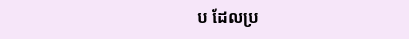ប ដែលប្រ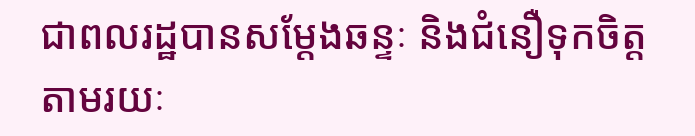ជាពលរដ្ឋបានសម្តែងឆន្ទៈ និងជំនឿទុកចិត្តតាមរយៈ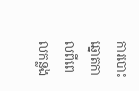ការបោះឆ្នោតកាលពីពេលកន្លង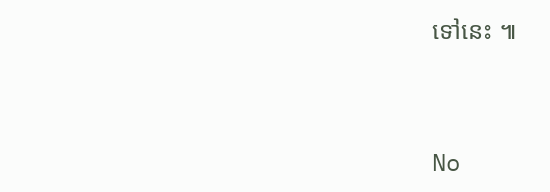ទៅនេះ ៕




No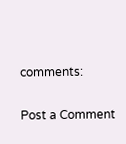comments:

Post a Comment